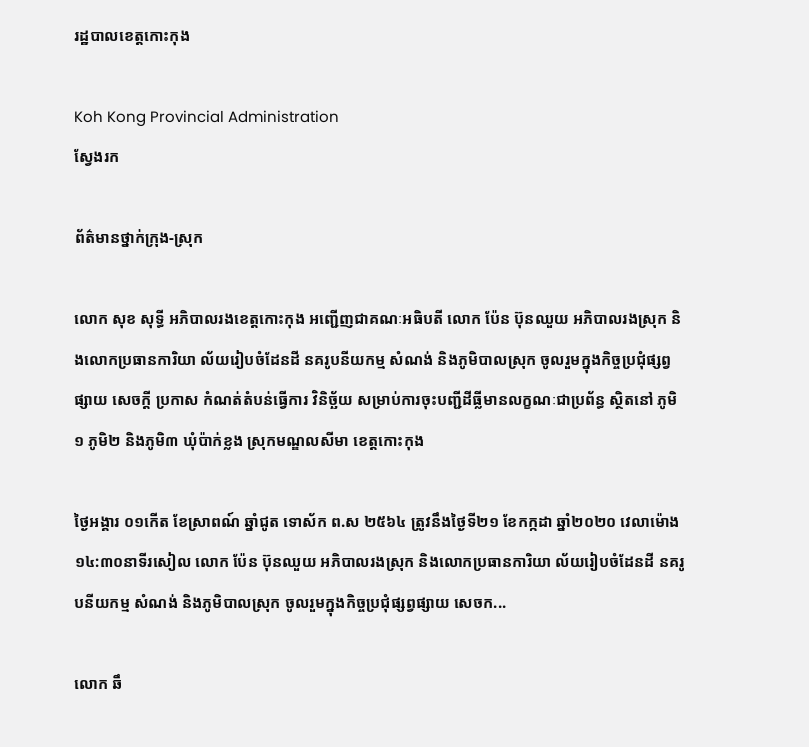រដ្ឋបាលខេត្តកោះកុង

Koh Kong Provincial Administration
ស្វែងរក

ព័ត៌មានថ្នាក់ក្រុង-ស្រុក

លោក សុខ សុទ្ធី អភិបាលរងខេត្តកោះកុង អញ្ជើញជាគណៈអធិបតី លោក ប៉ែន ប៊ុនឈួយ អភិបាលរងស្រុក និងលោកប្រធានការិយា ល័យរៀបចំដែនដី នគរូបនីយកម្ម សំណង់ និងភូមិបាលស្រុក ចូលរួមក្នុងកិច្ចប្រជុំផ្សព្វផ្សាយ សេចក្ដី ប្រកាស កំណត់តំបន់ធ្វើការ វិនិច្ឆ័យ សម្រាប់ការចុះបញ្ជីដីធ្លីមានលក្ខណៈជាប្រព័ន្ធ ស្ថិតនៅ ភូមិ១ ភូមិ២ និងភូមិ៣ ឃុំប៉ាក់ខ្លង ស្រុកមណ្ឌលសីមា ខេត្តកោះកុង

ថ្ងៃអង្គារ ០១កើត ខែស្រាពណ៍ ឆ្នាំជូត ទោស័ក ព.ស ២៥៦៤ ត្រូវនឹងថ្ងៃទី២១ ខែកក្កដា ឆ្នាំ២០២០ វេលាម៉ោង ១៤:៣០នាទីរសៀល លោក ប៉ែន ប៊ុនឈួយ អភិបាលរងស្រុក និងលោកប្រធានការិយា ល័យរៀបចំដែនដី នគរូបនីយកម្ម សំណង់ និងភូមិបាលស្រុក ចូលរួមក្នុងកិច្ចប្រជុំផ្សព្វផ្សាយ សេចក...

លោក ឆឹ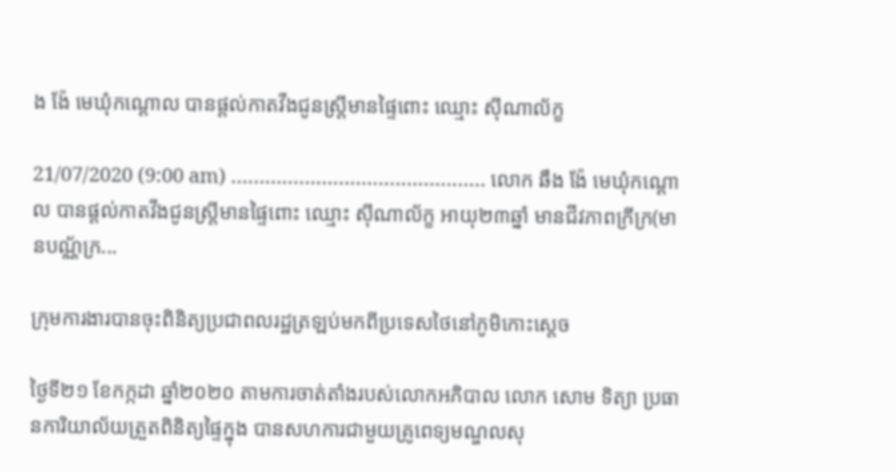ង ង៉ែ មេឃុំកណ្ដោល បានផ្តល់កាតវីងជូនស្ត្រីមានផ្ទៃពោះ ឈ្មោះ ស៊ីណាល័ក្ខ

21/07/2020 (9:00 am) ……………………………………… លោក ឆឹង ង៉ែ មេឃុំកណ្ដោល បានផ្តល់កាតវីងជូនស្ត្រីមានផ្ទៃពោះ ឈ្មោះ ស៊ីណាល័ក្ខ អាយុ២៣ឆ្នាំ មានជីវភាពក្រីក្រ(មានបណ្ណ័ក្រ...

ក្រុមការងារបានចុះពិនិត្យប្រជាពលរដ្ឋត្រឡប់មកពីប្រទេសថៃនៅភូមិកោះស្តេច

ថ្ងៃទី២១ ខែកក្កដា ឆ្នាំ២០២០ តាមការចាត់តាំងរបស់លោកអភិបាល លោក សោម ទិត្យា ប្រធានការិយាល័យត្រួតពិនិត្យផ្ទៃក្នុង បានសហការជាមួយគ្រូពេទ្យមណ្ឌលសុ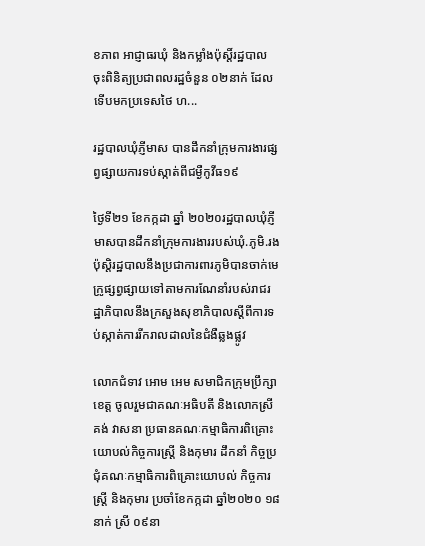ខភាព អាជ្ញាធរឃុំ និងកម្លាំងប៉ុស្តិ៍រដ្ឋបាល ចុះពិនិត្យប្រជាពលរដ្ឋចំនួន ០២នាក់ ដែលទេីបមកប្រទេសថៃ ហ...

រដ្ឋបាលឃុំភ្ញីមាស បានដឹកនាំក្រុមការងារផ្សព្វផ្សាយការទប់ស្កាត់ពីជម្ងឺកូវីធ១៩

ថ្ងៃទី២១ ខែកក្កដា ឆ្នាំ ២០២០រដ្ឋបាលឃុំភ្ញីមាសបានដឹកនាំក្រុមការងាររបស់ឃុំ.ភូមិ.រងប៉ុស្ដិរដ្ឋបាលនឹងប្រជាការពារភូមិបានចាក់មេក្រូផ្សព្វផ្សាយទៅតាមការណែនាំរបស់រាជរដ្ឋាភិបាលនឹងក្រសួងសុខាភិបាលស្ដីពីការទប់ស្កាត់ការរីករាលដាលនៃជំងឺឆ្លងផ្លូវ

លោកជំទាវ អោម អេម សមាជិកក្រុមប្រឹក្សាខេត្ត ចូលរួមជាគណៈអធិបតី និងលោកស្រី គង់ វាសនា ប្រធានគណៈកម្មាធិការពិគ្រោះយោបល់កិច្ចការស្ដ្រី និងកុមារ ដឹកនាំ កិច្ចប្រជុំគណៈកម្មាធិការពិគ្រោះយោបល់ កិច្ចការស្ដ្រី និងកុមារ ប្រចាំខែកក្កដា ឆ្នាំ២០២០ ១៨នាក់ ស្រី ០៩នា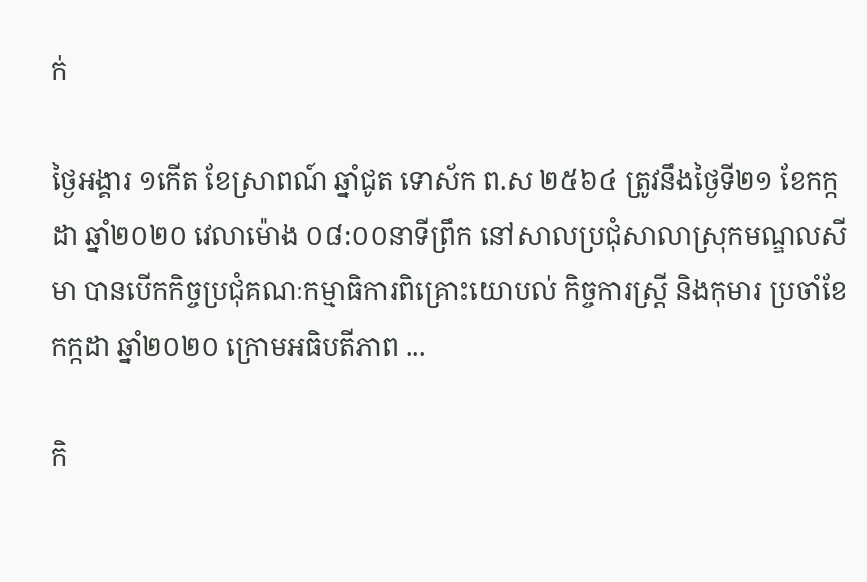ក់

ថ្ងៃអង្គារ ១កើត ខែស្រាពណ៍ ឆ្នាំជូត ទោស័ក ព.ស ២៥៦៤ ត្រូវនឹងថ្ងៃទី២១ ខែកក្កដា ឆ្នាំ២០២០ វេលាម៉ោង ០៨:០០នាទីព្រឹក នៅសាលប្រជុំសាលាស្រុកមណ្ឌលសីមា បានបើកកិច្ចប្រជុំគណៈកម្មាធិការពិគ្រោះយោបល់ កិច្ចការស្ដ្រី និងកុមារ ប្រចាំខែកក្កដា ឆ្នាំ២០២០ ក្រោមអធិបតីភាព ...

កិ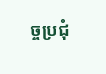ច្ចប្រជុំ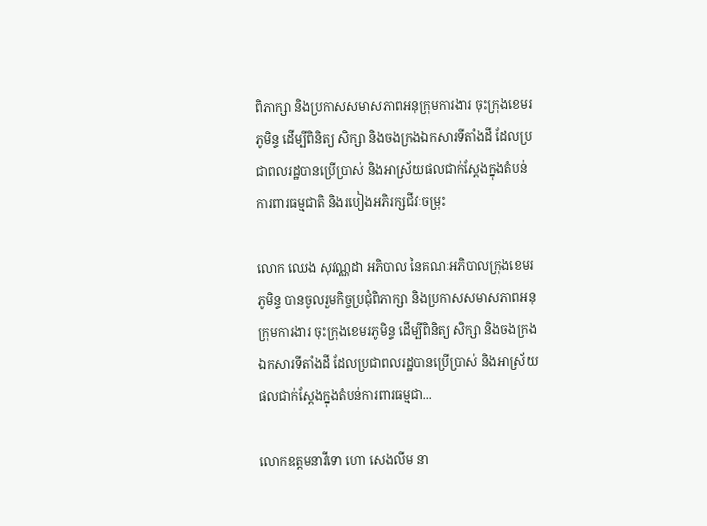ពិភាក្សា និងប្រកាសសមាសភាពអនុក្រុមការងារ ចុះក្រុងខេមរភូមិន្ទ ដើម្បីពិនិត្យ សិក្សា និងចងក្រងឯកសារទីតាំងដី ដែលប្រជាពលរដ្ឋបានប្រើប្រាស់ និងអាស្រ័យផលជាក់ស្ដែងក្នុងតំបន់ការពារធម្មជាតិ និងរបៀងអភិរក្សជីវៈចម្រុះ

លោក ឈេង សុវណ្ណដា អភិបាល នៃគណៈអភិបាលក្រុងខេមរភូមិន្ទ បានចូលរួមកិច្ចប្រជុំពិភាក្សា និងប្រកាសសមាសភាពអនុក្រុមការងារ ចុះក្រុងខេមរភូមិន្ទ ដើម្បីពិនិត្យ សិក្សា និងចងក្រងឯកសារទីតាំងដី ដែលប្រជាពលរដ្ឋបានប្រើប្រាស់ និងអាស្រ័យផលជាក់ស្ដែងក្នុងតំបន់ការពារធម្មជា...

លោកឧត្តមនាវីទោ ហោ សេងលីម នា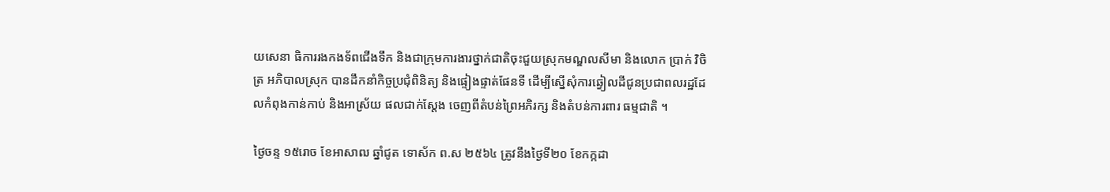យសេនា ធិការរងកងទ័ពជើងទឹក និងជាក្រុមការងារថ្នាក់ជាតិចុះជួយស្រុកមណ្ឌលសីមា និងលោក ប្រាក់ វិចិត្រ អភិបាលស្រុក បានដឹកនាំកិច្ចប្រជុំពិនិត្យ និងផ្ទៀងផ្ទាត់ផែនទី ដើម្បីស្នើសុំការឆ្វៀលដីជូនប្រជាពលរដ្ឋដែលកំពុងកាន់កាប់ និងអាស្រ័យ ផលជាក់ស្តែង ចេញពីតំបន់ព្រៃអភិរក្ស និងតំបន់ការពារ ធម្មជាតិ ។

ថ្ងៃចន្ទ ១៥រោច ខែអាសាឍ ឆ្នាំជូត ទោស័ក ព.ស ២៥៦៤ ត្រូវនឹងថ្ងៃទី២០ ខែកក្កដា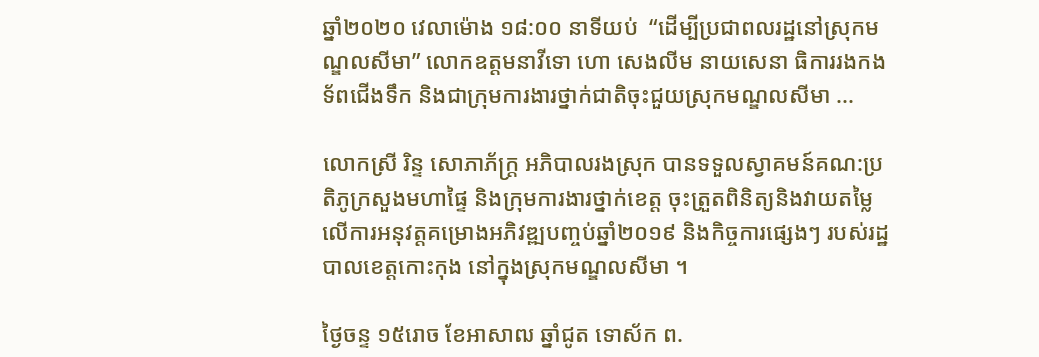ឆ្នាំ២០២០ វេលាម៉ោង ១៨:០០ នាទីយប់  “ដើម្បីប្រជាពលរដ្ឋនៅស្រុកមណ្ឌលសីមា” លោកឧត្តមនាវីទោ ហោ សេងលីម នាយសេនា ធិការរងកងទ័ពជើងទឹក និងជាក្រុមការងារថ្នាក់ជាតិចុះជួយស្រុកមណ្ឌលសីមា ...

លោកស្រី រិន្ទ សោភាភ័ក្រ្ត អភិបាលរងស្រុក បានទទួលស្វាគមន៍គណ:ប្រតិភូក្រសួងមហាផ្ទៃ និងក្រុមការងារថ្នាក់ខេត្ត ចុះត្រួតពិនិត្យនិងវាយតម្លៃលើការអនុវត្តគម្រោងអភិវឌ្ឍបញ្ចប់ឆ្នាំ២០១៩ និងកិច្ចការផ្សេងៗ របស់រដ្ឋបាលខេត្តកោះកុង នៅក្នុងស្រុកមណ្ឌលសីមា ។

ថ្ងៃចន្ទ ១៥រោច ខែអាសាឍ ឆ្នាំជូត ទោស័ក ព.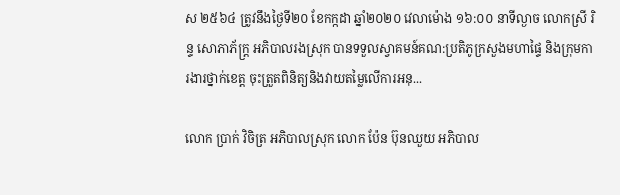ស ២៥៦៤ ត្រូវនឹងថ្ងៃទី២០ ខែកក្កដា ឆ្នាំ២០២០ វេលាម៉ោង ១៦:០០ នាទីល្ងាច លោកស្រី រិន្ទ សោភាភ័ក្រ្ត អភិបាលរងស្រុក បានទទួលស្វាគមន៍គណ:ប្រតិភូក្រសួងមហាផ្ទៃ និងក្រុមការងារថ្នាក់ខេត្ត ចុះត្រួតពិនិត្យនិងវាយតម្លៃលើការអនុ...

លោក ប្រាក់ វិចិត្រ អភិបាលស្រុក លោក ប៉ែន ប៊ុនឈួយ អភិបាល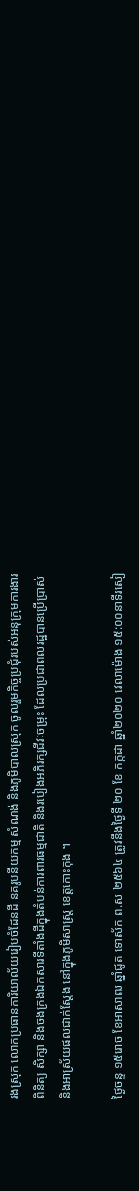រងស្រុក លោកប្រធានការិយាល័យរៀបចំដែនដី នគរូបនីយកម្ម សំណង់ និងភូមិបាលស្រុក ចូលរួមកិច្ចប្រជុំរបស់អនុក្រុមការងារពិនិត្យ សិក្សា និងចងក្រងឯកសារទីតាំងដីក្នុងតំបន់ការពារធម្មជាតិ និងរបៀងអភិរក្សជីវៈចម្រុះ ដែលប្រជាពលរដ្ឋបានប្រើប្រាស់ និងអាស្រ័យផលជាក់ស្តែង នៅក្នុងភូមិសាស្រ្ត ខេត្តកោះកុង ។

ថ្ងៃចន្ទ ១៥រោច ខែអាសាឍ ឆ្នាំជូត ទោស័ក ព.ស ២៥៦៤ ត្រូវនឹងថ្ងៃទី ២០ ខែ កក្កដា ឆ្នាំ២០២០ វេលាម៉ោង ១៥:០០នាទីរសៀ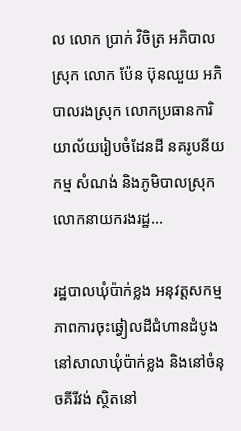ល លោក ប្រាក់ វិចិត្រ អភិបាលស្រុក លោក ប៉ែន ប៊ុនឈួយ អភិបាលរងស្រុក លោកប្រធានការិយាល័យរៀបចំដែនដី នគរូបនីយកម្ម សំណង់ និងភូមិបាលស្រុក លោកនាយករងរដ្ឋ...

រដ្ឋបាលឃុំប៉ាក់ខ្លង អនុវត្តសកម្មភាពការចុះឆ្វៀលដីជំហានដំបូង នៅសាលាឃុំប៉ាក់ខ្លង និងនៅចំនុចគីរីវង់ ស្ថិតនៅ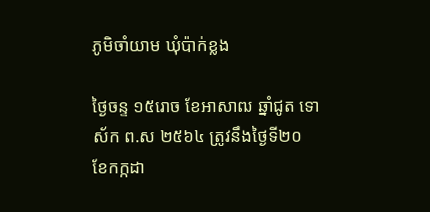ភូមិចាំយាម ឃុំប៉ាក់ខ្លង

ថ្ងៃចន្ទ ១៥រោច ខែអាសាឍ ឆ្នាំជូត ទោស័ក ព.ស ២៥៦៤ ត្រូវនឹងថ្ងៃទី២០ ខែកក្កដា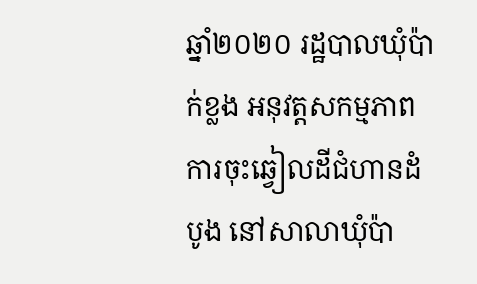ឆ្នាំ២០២០ រដ្ឋបាលឃុំប៉ាក់ខ្លង អនុវត្តសកម្មភាពការចុះឆ្វៀលដីជំហានដំបូង នៅសាលាឃុំប៉ា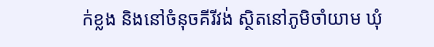ក់ខ្លង និងនៅចំនុចគីរីវង់ ស្ថិតនៅភូមិចាំយាម ឃុំ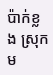ប៉ាក់ខ្លង ស្រុកម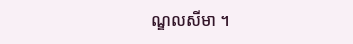ណ្ឌលសីមា ។